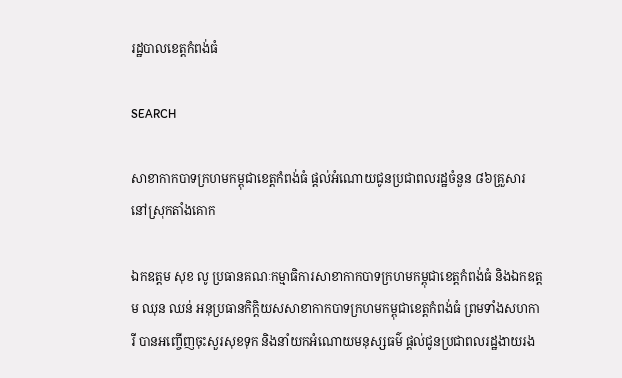រដ្ឋបាលខេត្តកំពង់ធំ

SEARCH

សាខាកាកបាទក្រហមកម្ពុជាខេត្តកំពង់ធំ ផ្តល់អំណោយជូនប្រជាពលរដ្ឋចំនួន ៨៦គ្រួសារ នៅស្រុកតាំងគោក

ឯកឧត្តម សុខ លូ ប្រធានគណៈកម្មាធិការសាខាកាកបាទក្រហមកម្ពុជាខេត្តកំពង់ធំ និងឯកឧត្តម ឈុន ឈន់ អនុប្រធានកិក្តិយសសាខាកាកបាទក្រហមកម្ពុជាខេត្តកំពង់ធំ ព្រមទាំងសហការី បានអញ្ចើញចុះសួរសុខទុក និងនាំយកអំណោយមនុស្សធម៌ ផ្តល់ជូនប្រជាពលរដ្ឋងាយរង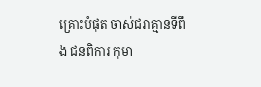គ្រោះបំផុត ចាស់ជរាគ្មានទីពឹង ជនពិការ កុមា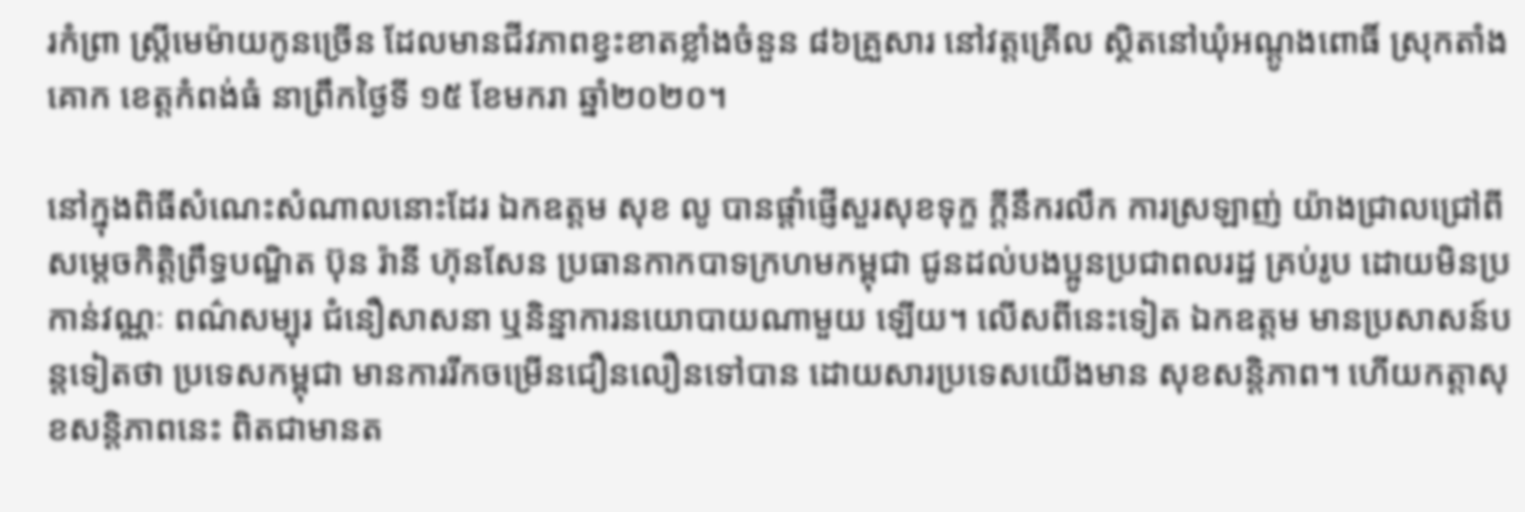រកំព្រា ស្ត្រីមេម៉ាយកូនច្រើន ដែលមានជីវភាពខ្វះខាតខ្លាំងចំនួន ៨៦គ្រួសារ នៅវត្តគ្រើល ស្ថិតនៅឃុំអណ្ដូងពោធិ៍ ស្រុកតាំងគោក ខេត្តកំពង់ធំ នាព្រឹកថ្ងៃទី ១៥ ខែមករា ឆ្នាំ២០២០។

នៅក្នុងពិធីសំណេះសំណាលនោះដែរ ឯកឧត្តម សុខ លូ បានផ្ដាំផ្ញើសួរសុខទុក្ខ ក្តីនឹករលឹក ការស្រឡាញ់ យ៉ាងជ្រាលជ្រៅពីសម្តេចកិត្តិព្រឹទ្ធបណ្ឌិត ប៊ុន រ៉ានី ហ៊ុនសែន ប្រធានកាកបាទក្រហមកម្ពុជា ជូនដល់បងប្អូនប្រជាពលរដ្ឋ គ្រប់រូប ដោយមិនប្រកាន់វណ្ណៈ ពណ៌សម្បុរ ជំនឿសាសនា ឬនិន្នាការនយោបាយណាមួយ ឡើយ។ លើសពីនេះទៀត ឯកឧត្តម មានប្រសាសន៍បន្តទៀតថា ប្រទេសកម្ពុជា មានការរីកចម្រើនជឿនលឿនទៅបាន ដោយសារប្រទេសយើងមាន សុខសន្តិភាព។ ហើយកត្តាសុខសន្តិភាពនេះ ពិតជាមានត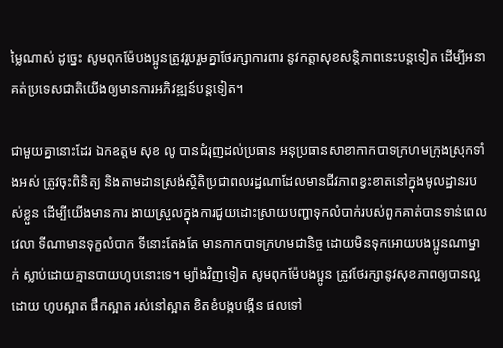ម្លៃណាស់ ដូច្នេះ សូមពុកម៉ែបងប្អូនត្រូវរួបរួមគ្នាថែរក្សាការពារ នូវកត្តាសុខសន្តិភាពនេះបន្តទៀត ដើម្បីអនាគត់ប្រទេសជាតិយើងឲ្យមានការអភិវឌ្ឍន៍បន្តទៀត។

ជាមួយគ្នានោះដែរ ឯកឧត្តម សុខ លូ បានជំរុញដល់ប្រធាន អនុប្រធានសាខាកាកបាទក្រហមក្រុងស្រុកទាំងអស់ ត្រូវចុះពិនិត្យ និងតាមដានស្រង់ស្ថិតិប្រជាពលរដ្ឋណាដែលមានជីវភាពខ្វះខាតនៅក្នុងមូលដ្ឋានរបស់ខ្លួន ដើម្បីយើងមានការ ងាយស្រួលក្នុងការជួយដោះស្រាយបញ្ហាទុកលំបាក់របស់ពួកគាត់បានទាន់ពេលវេលា ទីណាមានទុក្ខលំបាក ទីនោះតែងតែ មានកាកបាទក្រហមជានិច្ច ដោយមិនទុកអោយបងប្អូនណាម្នាក់ ស្លាប់ដោយគ្មានបាយហូបនោះទេ។ ម្យ៉ាងវិញទៀត សូមពុកម៉ែបងប្អូន ត្រូវថែរក្សានូវសុខភាពឲ្យបានល្អ ដោយ ហូបស្អាត ផឹកស្អាត រស់នៅស្អាត ខិតខំបង្កបង្កើន ផលទៅ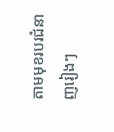តាមមុខរបរជំនាញរៀងៗ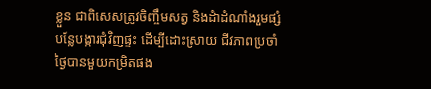ខ្លួន ជាពិសេសត្រូវចិញ្ចឹមសត្វ និងដំាដំណាំងរួមផ្សំ បន្លែបង្ការជុំវិញផ្ទះ ដើម្បីដោះស្រាយ ជីវភាពប្រចាំថ្ងៃបានមួយកម្រិតផង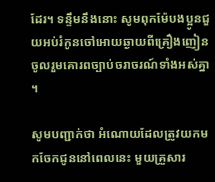ដែរ។ ទន្ទឹមនឹងនោះ សូមពុកម៉ែបងប្អូនជួយអប់រំកូនចៅអោយឆ្ងាយពីគ្រឿងញៀន ចូលរួមគោរពច្បាប់ចរាចរណ៍ទាំងអស់គ្នា ។

សូមបញ្ជាក់ថា អំណោយដែលត្រូវយកមកចែកជូននៅពេលនេះ មួយគ្រួសារ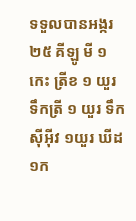ទទួលបានអង្ករ ២៥ គីឡូ មី ១កេះ ត្រីខ ១ យួរ ទឹកត្រី ១ យួរ ទឹកស៊ីអ៊ីវ ១យួរ ឃីដ ១ក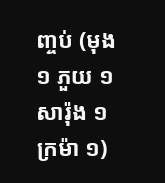ញ្ចប់ (មុង ១ ភួយ ១ សារ៉ុង ១ ក្រម៉ា ១)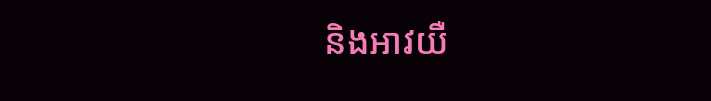និងអាវយឺ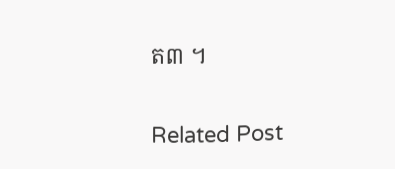ត៣ ។

Related Post